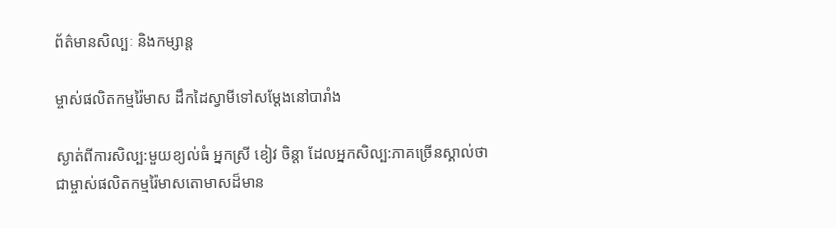ព័ត៌មានសិល្បៈ និងកម្សាន្ត

ម្ចាស់ផលិតកម្មរ៉ៃមាស ដឹកដៃស្វាមីទៅសម្ដែងនៅបារាំង

ស្ងាត់ពីការសិល្ប:មួយខ្យល់ធំ អ្នកស្រី ខៀវ ចិន្តា ដែលអ្នកសិល្ប:ភាគច្រើនស្គាល់ថាជាម្ចាស់ផលិតកម្មរ៉ៃមាសតោមាសដ៏មាន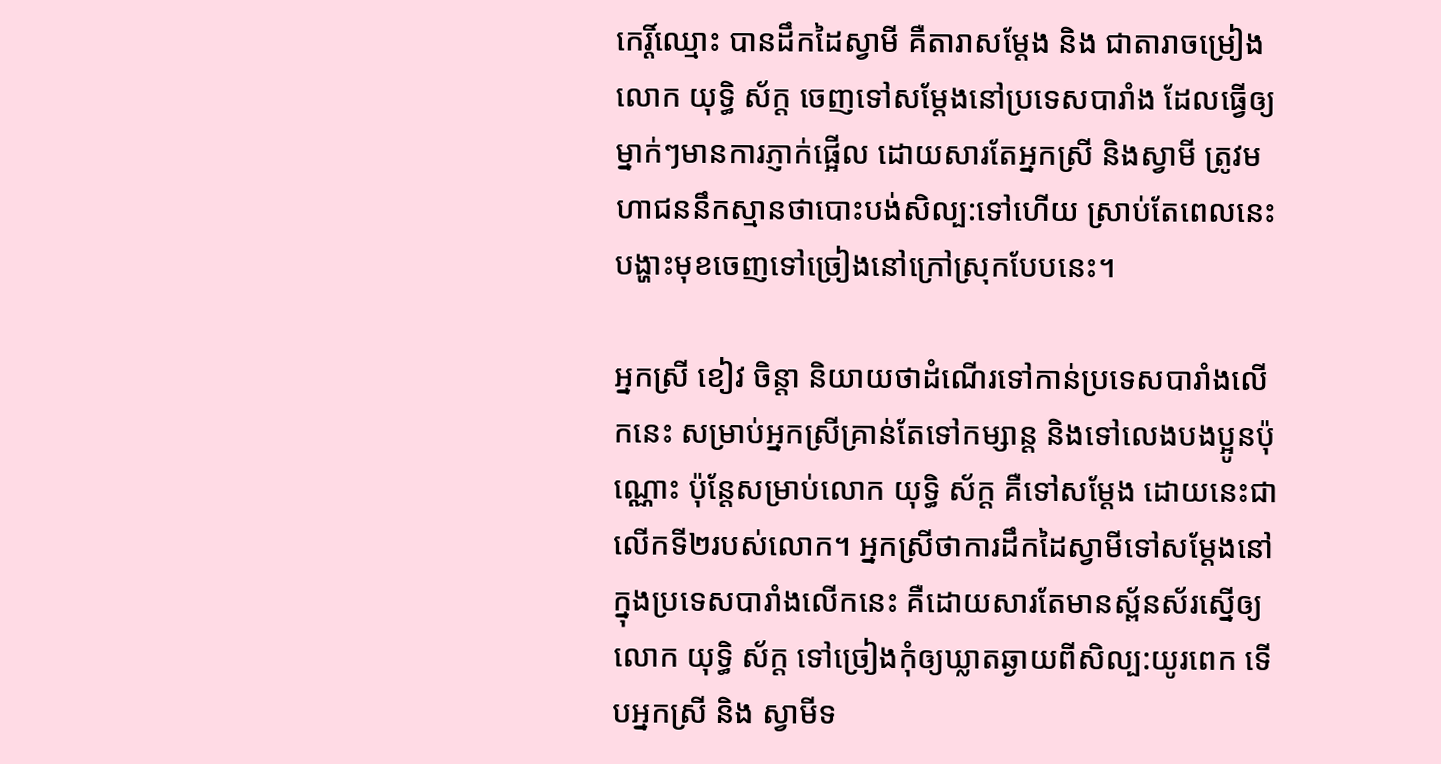កេរ្តិ៍ឈ្មោះ បានដឹកដៃស្វាមី គឺតារាសម្ដែង និង ជាតារាចម្រៀង លោក យុទ្ធិ ស័ក្ត ចេញទៅសម្ដែងនៅប្រទេសបារាំង ដែលធ្វើឲ្យម្នាក់ៗមានការភ្ញាក់ផ្អើល ដោយសារតែអ្នកស្រី និងស្វាមី ត្រូវមហាជននឹកស្មានថាបោះបង់សិល្ប:ទៅហើយ ស្រាប់តែពេលនេះបង្ហាះមុខចេញទៅច្រៀងនៅក្រៅស្រុកបែបនេះ។

អ្នកស្រី ខៀវ ចិន្តា និយាយថាដំណើរទៅកាន់ប្រទេសបារាំងលើកនេះ សម្រាប់អ្នកស្រីគ្រាន់តែទៅកម្សាន្ត និងទៅលេងបងប្អូនប៉ុណ្ណោះ ប៉ុន្តែសម្រាប់លោក យុទ្ធិ ស័ក្ត គឺទៅសម្ដែង ដោយនេះជាលើកទី២របស់លោក។ អ្នកស្រីថាការដឹកដៃស្វាមីទៅសម្ដែងនៅក្នុងប្រទេសបារាំងលើកនេះ គឺដោយសារតែមានស្ព័នស័រស្នើឲ្យលោក យុទ្ធិ ស័ក្ត ទៅច្រៀងកុំឲ្យឃ្លាតឆ្ងាយពីសិល្ប:យូរពេក ទើបអ្នកស្រី និង ស្វាមីទ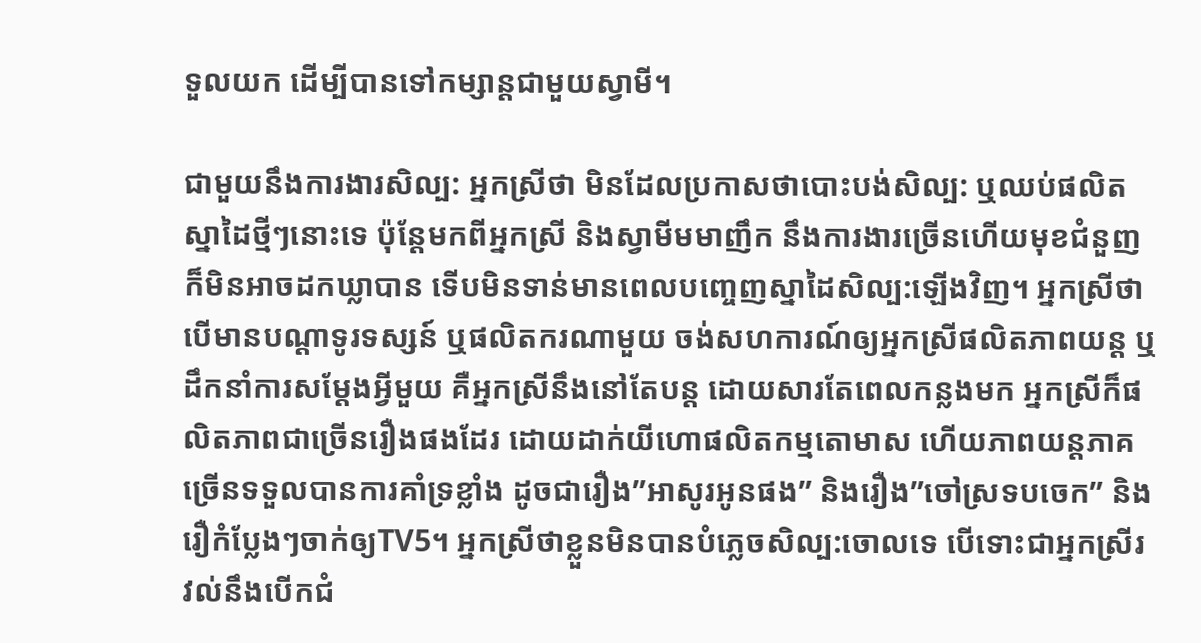ទួលយក ដើម្បីបានទៅកម្សាន្តជាមួយស្វាមី។

ជាមួយនឹងការងារសិល្ប: អ្នកស្រីថា មិនដែលប្រកាសថាបោះបង់សិល្ប: ឬឈប់ផលិតស្នាដៃថ្មីៗនោះទេ ប៉ុន្តែមកពីអ្នកស្រី និងស្វាមីមមាញឹក នឹងការងារច្រើនហើយមុខជំនួញក៏មិនអាចដកឃ្លាបាន ទើបមិនទាន់មានពេលបញ្ចេញស្នាដៃសិល្ប:ឡើងវិញ។ អ្នកស្រីថា បើមានបណ្ដាទូរទស្សន៍ ឬផលិតករណាមួយ ចង់សហការណ៍ឲ្យអ្នកស្រីផលិតភាពយន្ត ឬដឹកនាំការសម្ដែងអ្វីមួយ គឺអ្នកស្រីនឹងនៅតែបន្ត ដោយសារតែពេលកន្លងមក អ្នកស្រីក៏ផលិតភាពជាច្រើនរឿងផងដែរ ដោយដាក់យីហោផលិតកម្មតោមាស ហើយភាពយន្តភាគច្រើនទទួលបានការគាំទ្រខ្លាំង ដូចជារឿង”អាសូរអូនផង” និងរឿង”ចៅស្រទបចេក” និងរឿកំប្លែងៗចាក់ឲ្យTV5។ អ្នកស្រីថាខ្លួនមិនបានបំភ្លេចសិល្ប:ចោលទេ បើទោះជាអ្នកស្រីរវល់នឹងបើកជំ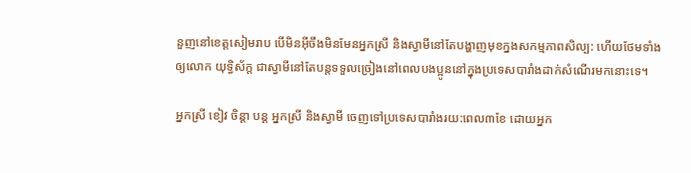នួញនៅខេត្តសៀមរាប បើមិនអ៊ីចឹងមិនមែនអ្នកស្រី និងស្វាមីនៅតែបង្ហាញមុខក្នងសកម្មភាពសិល្ប: ហើយថែមទាំងឲ្យលោក យុទ្ធិស័ក្ត ជាស្វាមីនៅតែបន្តទទួលច្រៀងនៅពេលបងប្អូននៅក្នុងប្រទេសបារាំងដាក់សំណើរមកនោះទេ។

អ្នកស្រី ខៀវ ចិន្តា បន្ត អ្នកស្រី និងស្វាមី ចេញទៅប្រទេសបារាំងរយ:ពេល៣ខែ ដោយអ្នក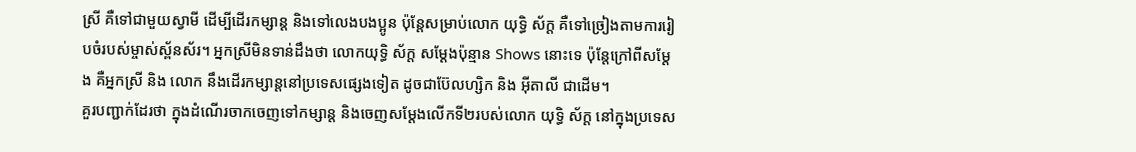ស្រី គឺទៅជាមួយស្វាមី ដើម្បីដើរកម្សាន្ត និងទៅលេងបងប្អូន ប៉ុន្តែសម្រាប់លោក យុទ្ធិ ស័ក្ត គឺទៅច្រៀងតាមការរៀបចំរបស់ម្ចាស់ស្ព័នស័រ។ អ្នកស្រីមិនទាន់ដឹងថា លោកយុទ្ធិ ស័ក្ត សម្ដែងប៉ុន្មាន Shows នោះទេ ប៉ុន្តែក្រៅពីសម្ដែង គឺអ្នកស្រី និង លោក នឹងដើរកម្សាន្តនៅប្រទេសផ្សេងទៀត ដូចជាប៊ែលហ្សិក និង អ៊ីតាលី ជាដើម។
គួរបញ្ជាក់ដែរថា ក្នុងដំណើរចាកចេញទៅកម្សាន្ត និងចេញសម្ដែងលើកទី២របស់លោក យុទ្ធិ ស័ក្ត នៅក្នុងប្រទេស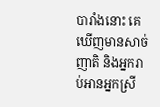បារាំងនោះ គេឃើញមានសាច់ញាតិ និងអ្នករាប់អានអ្នកស្រី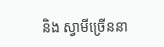និង ស្វាមីច្រើននា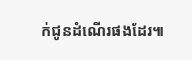ក់ជូនដំណើរផងដែរ៕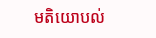មតិយោបល់